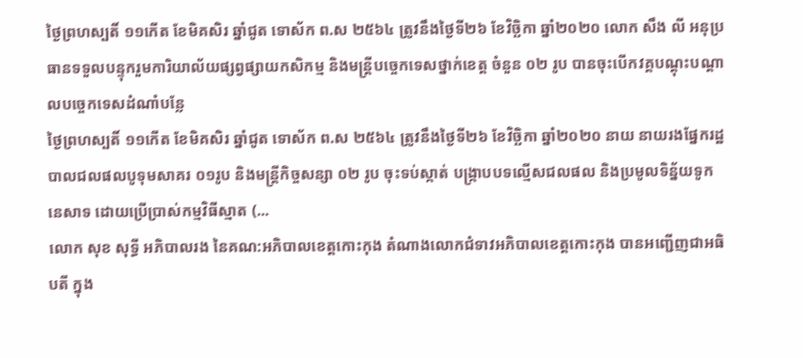ថ្ងៃព្រហស្បតិ៍ ១១កើត ខែមិគសិរ ឆ្នាំជូត ទោស័ក ព.ស ២៥៦៤ ត្រូវនឹងថ្ងៃទី២៦ ខែវិច្ឆិកា ឆ្នាំ២០២០ លោក សឹង លី អនុប្រធានទទួលបន្ទុករួមការិយាល័យផ្សព្វផ្សាយកសិកម្ម និងមន្រ្តីបច្ចេកទេសថ្នាក់ខេត្ត ចំនួន ០២ រូប បានចុះបើកវគ្គបណ្តុះបណ្តាលបច្ចេកទេសដំណាំបន្លែ
ថ្ងៃព្រហស្បតិ៍ ១១កើត ខែមិគសិរ ឆ្នាំជូត ទោស័ក ព.ស ២៥៦៤ ត្រូវនឹងថ្ងៃទី២៦ ខែវិច្ឆិកា ឆ្នាំ២០២០ នាយ នាយរងផ្នែករដ្ឋបាលជលផលបូទុមសាគរ ០១រូប និងមន្ត្រីកិច្ចសន្សា ០២ រូប ចុះទប់ស្កាត់ បង្ក្រាបបទល្មើសជលផល និងប្រមូលទិន្ន័យទូកនេសាទ ដោយប្រើប្រាស់កម្មវិធីស្មាត (...
លោក សុខ សុទ្ធី អភិបាលរង នៃគណ:អភិបាលខេត្តកោះកុង តំណាងលោកជំទាវអភិបាលខេត្តកោះកុង បានអញ្ជើញជាអធិបតី ក្នុង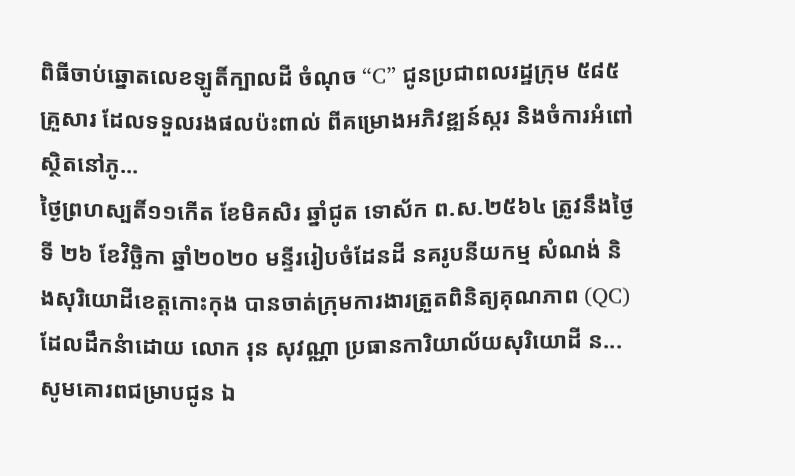ពិធីចាប់ឆ្នោតលេខឡូតិ៍ក្បាលដី ចំណុច “C” ជូនប្រជាពលរដ្ឋក្រុម ៥៨៥ គ្រួសារ ដែលទទួលរងផលប៉ះពាល់ ពីគម្រោងអភិវឌ្ឍន៍ស្ករ និងចំការអំពៅ ស្ថិតនៅភូ...
ថ្ងៃព្រហស្បតិ៍១១កើត ខែមិគសិរ ឆ្នាំជូត ទោស័ក ព.ស.២៥៦៤ ត្រូវនឹងថ្ងៃទី ២៦ ខែវិច្ឆិកា ឆ្នាំ២០២០ មន្ទីររៀបចំដែនដី នគរូបនីយកម្ម សំណង់ និងសុរិយោដីខេត្តកោះកុង បានចាត់ក្រុមការងារត្រួតពិនិត្យគុណភាព (QC) ដែលដឹកនំាដោយ លោក រុន សុវណ្ណា ប្រធានការិយាល័យសុរិយោដី ន...
សូមគោរពជម្រាបជូន ឯ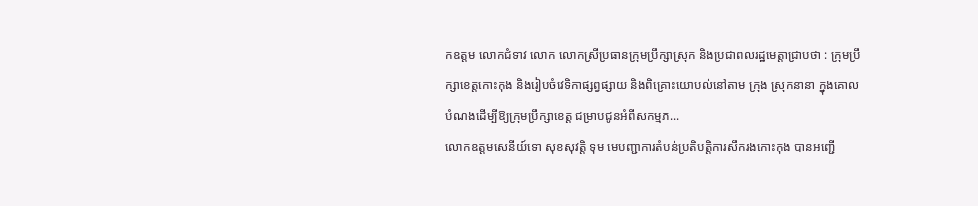កឧត្តម លោកជំទាវ លោក លោកស្រីប្រធានក្រុមប្រឹក្សាស្រុក និងប្រជាពលរដ្ឋមេត្តាជ្រាបថា : ក្រុមប្រឹក្សាខេត្តកោះកុង និងរៀបចំវេទិកាផ្សព្វផ្សាយ និងពិគ្រោះយោបល់នៅតាម ក្រុង ស្រុកនានា ក្នុងគោលបំណងដើម្បីឱ្យក្រុមប្រឹក្សាខេត្ត ជម្រាបជូនអំពីសកម្មភ...
លោកឧត្តមសេនីយ៍ទោ សុខសុវត្តិ ទុម មេបញ្ជាការតំបន់ប្រតិបត្តិការសឹករងកោះកុង បានអញ្ជើ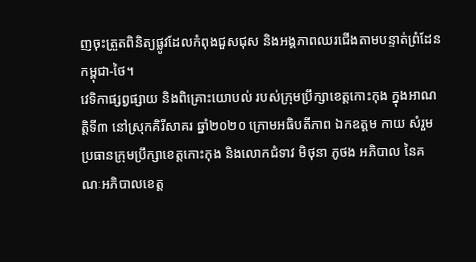ញចុះត្រួតពិនិត្យផ្លូវដែលកំពុងជួសជុស និងអង្គភាពឈរជើងតាមបន្ទាត់ព្រំដែន កម្ពុជា-ថៃ។
វេទិកាផ្សព្វផ្សាយ និងពិគ្រោះយោបល់ របស់ក្រុមប្រឹក្សាខេត្តកោះកុង ក្នុងអាណត្តិទី៣ នៅស្រុកគិរីសាគរ ឆ្នាំ២០២០ ក្រោមអធិបតីភាព ឯកឧត្តម កាយ សំរួម ប្រធានក្រុមប្រឹក្សាខេត្តកោះកុង និងលោកជំទាវ មិថុនា ភូថង អភិបាល នៃគណៈអភិបាលខេត្ត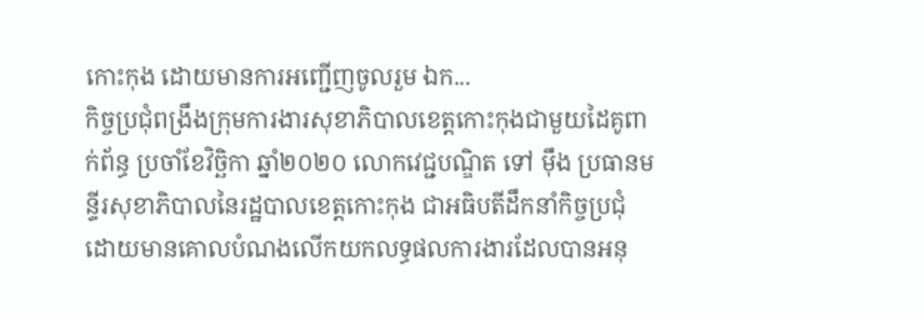កោះកុង ដោយមានការអញ្ជើញចូលរួម ឯក...
កិច្ចប្រជុំពង្រឹងក្រុមការងារសុខាភិបាលខេត្តកោះកុងជាមួយដៃគូពាក់ព័ន្ធ ប្រចាំខែវិច្ឆិកា ឆ្នាំ២០២០ លោកវេជ្ជបណ្ឌិត ទៅ ម៉ឹង ប្រធានមន្ទីរសុខាភិបាលនៃរដ្ឋបាលខេត្តកោះកុង ជាអធិបតីដឹកនាំកិច្ចប្រជុំ ដោយមានគោលបំណងលើកយកលទ្ធផលការងារដែលបានអនុ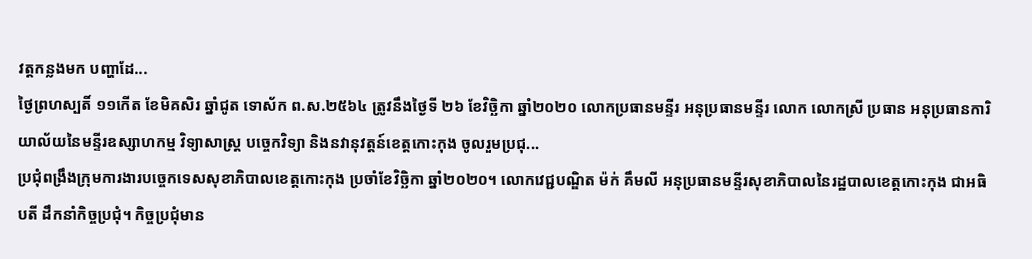វត្តកន្លងមក បញ្ហាដែ...
ថ្ងៃព្រហស្បតិ៍ ១១កើត ខែមិគសិរ ឆ្នាំជូត ទោស័ក ព.ស.២៥៦៤ ត្រូវនឹងថ្ងៃទី ២៦ ខែវិច្ឆិកា ឆ្នាំ២០២០ លោកប្រធានមន្ទីរ អនុប្រធានមន្ទីរ លោក លោកស្រី ប្រធាន អនុប្រធានការិយាល័យនៃមន្ទីរឧស្សាហកម្ម វិទ្យាសាស្ត្រ បច្ចេកវិទ្យា និងនវានុវត្តន៍ខេត្តកោះកុង ចូលរួមប្រជុ...
ប្រជុំពង្រឹងក្រុមការងារបច្ចេកទេសសុខាភិបាលខេត្តកោះកុង ប្រចាំខែវិច្ឆិកា ឆ្នាំ២០២០។ លោកវេជ្ជបណ្ឌិត ម៉ក់ គឹមលី អនុប្រធានមន្ទីរសុខាភិបាលនៃរដ្ឋបាលខេត្តកោះកុង ជាអធិបតី ដឹកនាំកិច្ចប្រជុំ។ កិច្ចប្រជុំមាន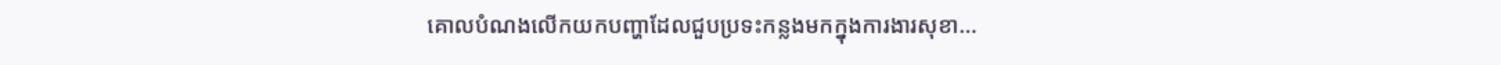គោលបំណងលើកយកបញ្ហាដែលជួបប្រទះកន្លងមកក្នុងការងារសុខា...